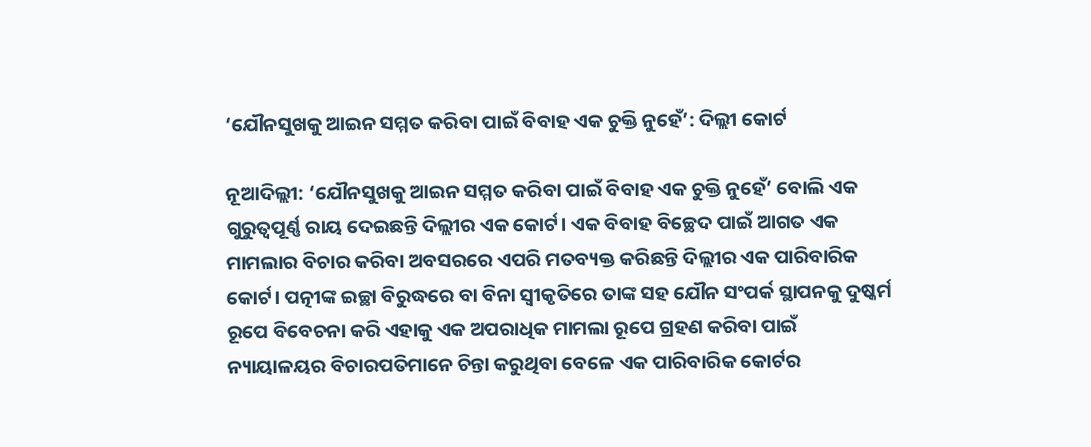‘ଯୌନସୁଖକୁ ଆଇନ ସମ୍ମତ କରିବା ପାଇଁ ବିବାହ ଏକ ଚୁକ୍ତି ନୁହେଁ’: ଦିଲ୍ଲୀ କୋର୍ଟ

ନୂଆଦିଲ୍ଲୀ: ‘ଯୌନସୁଖକୁ ଆଇନ ସମ୍ମତ କରିବା ପାଇଁ ବିବାହ ଏକ ଚୁକ୍ତି ନୁହେଁ’ ବୋଲି ଏକ ଗୁରୁତ୍ୱପୂର୍ଣ୍ଣ ରାୟ ଦେଇଛନ୍ତି ଦିଲ୍ଲୀର ଏକ କୋର୍ଟ। ଏକ ବିବାହ ବିଚ୍ଛେଦ ପାଇଁ ଆଗତ ଏକ ମାମଲାର ବିଚାର କରିବା ଅବସରରେ ଏପରି ମତବ୍ୟକ୍ତ କରିଛନ୍ତି ଦିଲ୍ଲୀର ଏକ ପାରିବାରିକ କୋର୍ଟ। ପତ୍ନୀଙ୍କ ଇଚ୍ଛା ବିରୁଦ୍ଧରେ ବା ବିନା ସ୍ୱୀକୃତିରେ ତାଙ୍କ ସହ ଯୌନ ସଂପର୍କ ସ୍ଥାପନକୁ ଦୁଷ୍କର୍ମ ରୂପେ ବିବେଚନା କରି ଏହାକୁ ଏକ ଅପରାଧିକ ମାମଲା ରୂପେ ଗ୍ରହଣ କରିବା ପାଇଁ ନ୍ୟାୟାଳୟର ବିଚାରପତିମାନେ ଚିନ୍ତା କରୁଥିବା ବେଳେ ଏକ ପାରିବାରିକ କୋର୍ଟର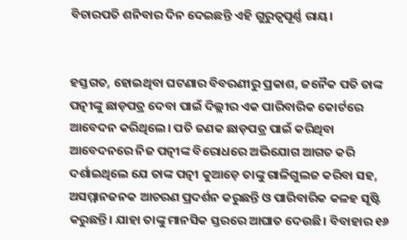ବିଚାରପତି ଶନିବାର ଦିନ ଦେଇଛନ୍ତି ଏହି ଗୁରୁତ୍ୱପୂର୍ଣ୍ଣ ରାୟ।


ହସ୍ତଗତ, ହୋଇଥିବା ଘଟଣାର ବିବରଣୀରୁ ପ୍ରକାଶ, ଜନୈକ ପତି ତାଙ୍କ ପତ୍ନୀଙ୍କୁ ଛାଡ଼ପତ୍ର ଦେବା ପାଇଁ ଦିଲ୍ଲୀର ଏକ ପାରିବାରିକ କୋର୍ଟରେ ଆବେଦନ କରିଥିଲେ। ପତି ଜଣକ ଛାଡ଼ପତ୍ର ପାଇଁ କରିଥିବା ଆବେଦନରେ ନିଜ ପତ୍ନୀଙ୍କ ବିରୋଧରେ ଅଭିଯୋଗ ଆଗତ କରି ଦର୍ଶାଇଥିଲେ ଯେ ତାଙ୍କ ପତ୍ନୀ କୁଆଡ଼େ ତାଙ୍କୁ ଗାଳିଗୁଲଜ କରିବା ସହ, ଅସମ୍ମାନଜନକ ଆଚରଣ ପ୍ରଦର୍ଶନ କରୁଛନ୍ତି ଓ ପାରିବାରିକ କଳହ ସୃଷ୍ଟି କରୁଛନ୍ତି। ଯାହା ତାଙ୍କୁ ମାନସିକ ସ୍ତରରେ ଆଘାତ ଦେଉଛି। ବିବାହାର ୧୬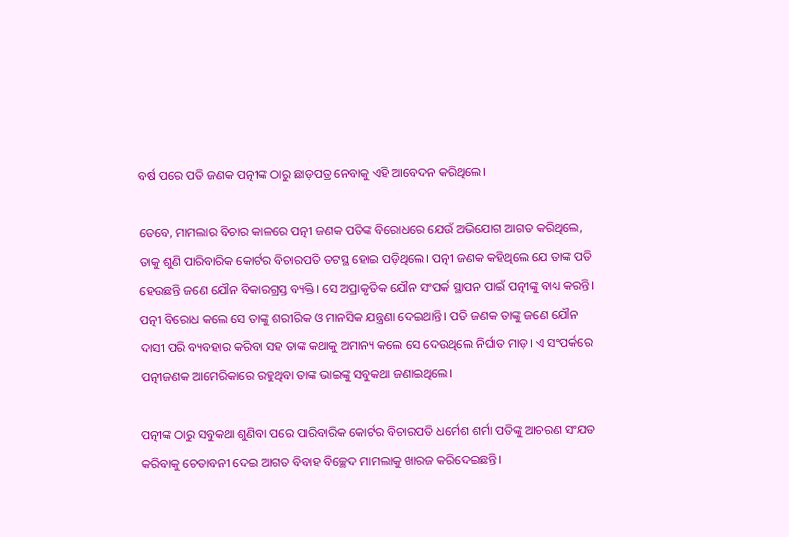ବର୍ଷ ପରେ ପତି ଜଣକ ପତ୍ନୀଙ୍କ ଠାରୁ ଛାଡ଼ପତ୍ର ନେବାକୁ ଏହି ଆବେଦନ କରିଥିଲେ।

ତେବେ, ମାମଲାର ବିଚାର କାଳରେ ପତ୍ନୀ ଜଣକ ପତିଙ୍କ ବିରୋଧରେ ଯେଉଁ ଅଭିଯୋଗ ଆଗତ କରିଥିଲେ, ତାକୁ ଶୁଣି ପାରିବାରିକ କୋର୍ଟର ବିଚାରପତି ତଟସ୍ଥ ହୋଇ ପଡ଼ିଥିଲେ। ପତ୍ନୀ ଜଣକ କହିଥିଲେ ଯେ ତାଙ୍କ ପତି ହେଉଛନ୍ତି ଜଣେ ଯୌନ ବିକାରଗ୍ରସ୍ତ ବ୍ୟକ୍ତି। ସେ ଅପ୍ରାକୃତିକ ଯୌନ ସଂପର୍କ ସ୍ଥାପନ ପାଇଁ ପତ୍ନୀଙ୍କୁ ବାଧ୍ୟ କରନ୍ତି। ପତ୍ନୀ ବିରୋଧ କଲେ ସେ ତାଙ୍କୁ ଶରୀରିକ ଓ ମାନସିକ ଯନ୍ତ୍ରଣା ଦେଇଥାନ୍ତି। ପତି ଜଣକ ତାଙ୍କୁ ଜଣେ ଯୌନ ଦାସୀ ପରି ବ୍ୟବହାର କରିବା ସହ ତାଙ୍କ କଥାକୁ ଅମାନ୍ୟ କଲେ ସେ ଦେଉଥିଲେ ନିର୍ଘାତ ମାଡ଼। ଏ ସଂପର୍କରେ ପତ୍ନୀଜଣକ ଆମେରିକାରେ ରହୁଥିବା ତାଙ୍କ ଭାଇଙ୍କୁ ସବୁକଥା ଜଣାଇଥିଲେ।

ପତ୍ନୀଙ୍କ ଠାରୁ ସବୁକଥା ଶୁଣିବା ପରେ ପାରିବାରିକ କୋର୍ଟର ବିଚାରପତି ଧର୍ମେଶ ଶର୍ମା ପତିଙ୍କୁ ଆଚରଣ ସଂଯତ କରିବାକୁ ଚେତାବନୀ ଦେଇ ଆଗତ ବିବାହ ବିଚ୍ଛେଦ ମାମଲାକୁ ଖାରଜ କରିଦେଇଛନ୍ତି।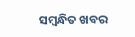ସମ୍ବନ୍ଧିତ ଖବର